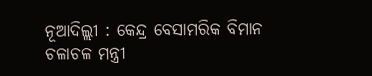ନୂଆଦିଲ୍ଲୀ : କେନ୍ଦ୍ର ବେସାମରିକ ବିମାନ ଚଳାଚଳ ମନ୍ତ୍ରୀ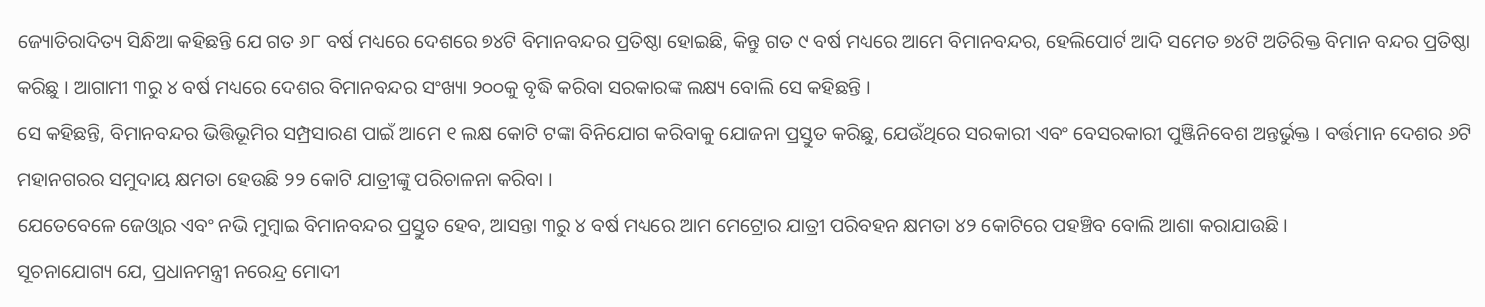ଜ୍ୟୋତିରାଦିତ୍ୟ ସିନ୍ଧିଆ କହିଛନ୍ତି ଯେ ଗତ ୬୮ ବର୍ଷ ମଧ୍ୟରେ ଦେଶରେ ୭୪ଟି ବିମାନବନ୍ଦର ପ୍ରତିଷ୍ଠା ହୋଇଛି, କିନ୍ତୁ ଗତ ୯ ବର୍ଷ ମଧ୍ୟରେ ଆମେ ବିମାନବନ୍ଦର, ହେଲିପୋର୍ଟ ଆଦି ସମେତ ୭୪ଟି ଅତିରିକ୍ତ ବିମାନ ବନ୍ଦର ପ୍ରତିଷ୍ଠା କରିଛୁ । ଆଗାମୀ ୩ରୁ ୪ ବର୍ଷ ମଧ୍ୟରେ ଦେଶର ବିମାନବନ୍ଦର ସଂଖ୍ୟା ୨୦୦କୁ ବୃଦ୍ଧି କରିବା ସରକାରଙ୍କ ଲକ୍ଷ୍ୟ ବୋଲି ସେ କହିଛନ୍ତି ।
ସେ କହିଛନ୍ତି, ବିମାନବନ୍ଦର ଭିତ୍ତିଭୂମିର ସମ୍ପ୍ରସାରଣ ପାଇଁ ଆମେ ୧ ଲକ୍ଷ କୋଟି ଟଙ୍କା ବିନିଯୋଗ କରିବାକୁ ଯୋଜନା ପ୍ରସ୍ତୁତ କରିଛୁ, ଯେଉଁଥିରେ ସରକାରୀ ଏବଂ ବେସରକାରୀ ପୁଞ୍ଜିନିବେଶ ଅନ୍ତର୍ଭୁକ୍ତ । ବର୍ତ୍ତମାନ ଦେଶର ୬ଟି ମହାନଗରର ସମୁଦାୟ କ୍ଷମତା ହେଉଛି ୨୨ କୋଟି ଯାତ୍ରୀଙ୍କୁ ପରିଚାଳନା କରିବା ।
ଯେତେବେଳେ ଜେଓ୍ଵାର ଏବଂ ନଭି ମୁମ୍ବାଇ ବିମାନବନ୍ଦର ପ୍ରସ୍ତୁତ ହେବ, ଆସନ୍ତା ୩ରୁ ୪ ବର୍ଷ ମଧ୍ୟରେ ଆମ ମେଟ୍ରୋର ଯାତ୍ରୀ ପରିବହନ କ୍ଷମତା ୪୨ କୋଟିରେ ପହଞ୍ଚିବ ବୋଲି ଆଶା କରାଯାଉଛି ।
ସୂଚନାଯୋଗ୍ୟ ଯେ, ପ୍ରଧାନମନ୍ତ୍ରୀ ନରେନ୍ଦ୍ର ମୋଦୀ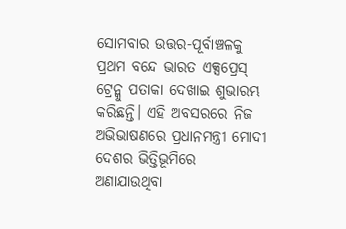ସୋମବାର ଉତ୍ତର-ପୂର୍ବାଞ୍ଚଳକୁ ପ୍ରଥମ ବନ୍ଦେ ଭାରତ ଏକ୍ସପ୍ରେସ୍ ଟ୍ରେନ୍କୁ ପତାକା ଦେଖାଇ ଶୁଭାରମ୍ଭ କରିଛନ୍ତି। ଏହି ଅବସରରେ ନିଜ ଅଭିଭାଷଣରେ ପ୍ରଧାନମନ୍ତ୍ରୀ ମୋଦୀ ଦେଶର ଭିତ୍ତିଭୂମିରେ ଅଣାଯାଉଥିବା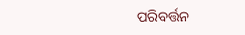ପରିବର୍ତ୍ତନ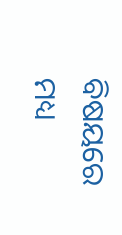ବିଷୟରେ ମଧ୍ୟ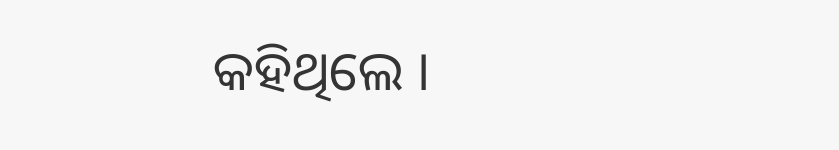କହିଥିଲେ ।